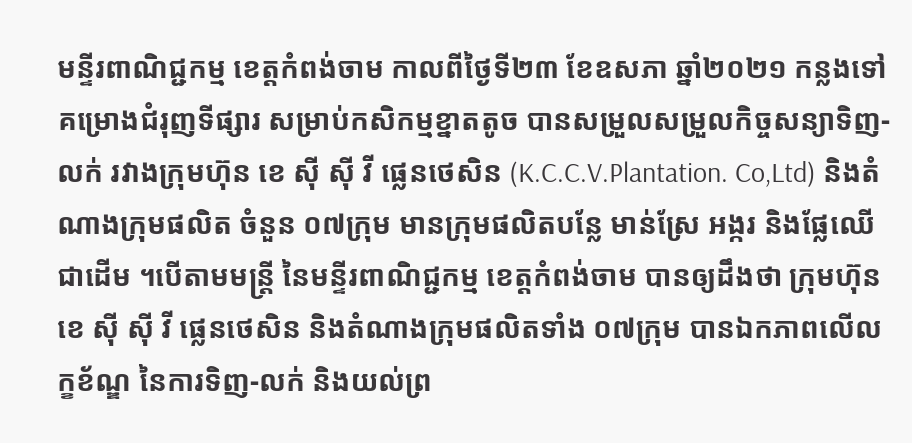មន្ទីរពាណិជ្ជកម្ម ខេត្តកំពង់ចាម កាលពីថ្ងៃទី២៣ ខែឧសភា ឆ្នាំ២០២១ កន្លងទៅ គម្រោងជំរុញទីផ្សារ សម្រាប់កសិកម្មខ្នាតតូច បានសម្រួលសម្រួលកិច្ចសន្យាទិញ-លក់ រវាងក្រុមហ៊ុន ខេ ស៊ី ស៊ី វី ផ្លេនថេសិន (K.C.C.V.Plantation. Co,Ltd) និងតំណាងក្រុមផលិត ចំនួន ០៧ក្រុម មានក្រុមផលិតបន្លែ មាន់ស្រែ អង្ករ និងផ្លែឈើ ជាដើម ។បើតាមមន្ត្រី នៃមន្ទីរពាណិជ្ជកម្ម ខេត្តកំពង់ចាម បានឲ្យដឹងថា ក្រុមហ៊ុន ខេ ស៊ី ស៊ី វី ផ្លេនថេសិន និងតំណាងក្រុមផលិតទាំង ០៧ក្រុម បានឯកភាពលើលក្ខខ័ណ្ឌ នៃការទិញ-លក់ និងយល់ព្រ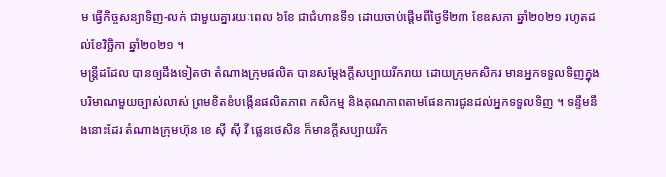ម ធ្វើកិច្ចសន្យាទិញ-លក់ ជាមួយគ្នារយៈពេល ៦ខែ ជាជំហានទី១ ដោយចាប់ផ្តើមពីថ្ងៃទី២៣ ខែឧសភា ឆ្នាំ២០២១ រហូតដល់ខែវិច្ឆិកា ឆ្នាំ២០២១ ។
មន្ត្រីដដែល បានឲ្យដឹងទៀតថា តំណាងក្រុមផលិត បានសម្តែងក្តីសប្បាយរីករាយ ដោយក្រុមកសិករ មានអ្នកទទួលទិញក្នុងបរិមាណមួយច្បាស់លាស់ ព្រមខិតខំបង្កើនផលិតភាព កសិកម្ម និងគុណភាពតាមផែនការជូនដល់អ្នកទទួលទិញ ។ ទន្ទឹមនឹងនោះដែរ តំណាងក្រុមហ៊ុន ខេ ស៊ី ស៊ី វី ផ្លេនថេសិន ក៏មានក្តីសប្បាយរីក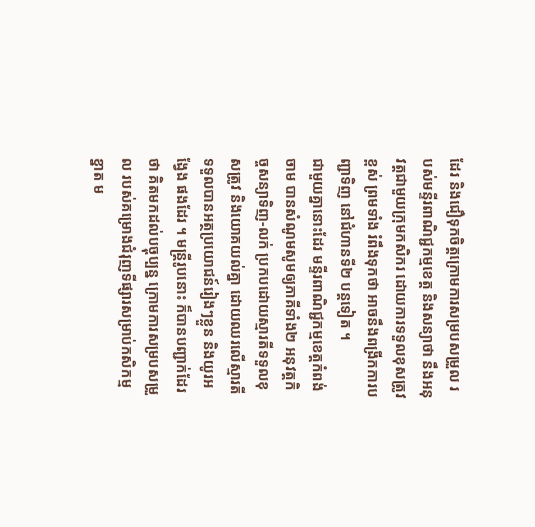ដែរ និងជឿទុកចិត្តក្រោមការសម្របសម្រួល របស់មន្ទីរពាណិជ្ជកម្មខេត្ត និងសន្យាថា នឹងអនុវត្តជាមួយក្រុមកសិករ ដោយការទទួលខុសត្រូវខ្ពស់ ព្រមទាំង រំពឹងទុកថា អាចនឹងពង្រីកការបញ្ជាទិញ នៅជំហានទី២ បន្តទៀត ។
ជាមួយគ្នានោះដែរ មន្ទីរពាណិជ្ជកម្មខេត្តកំពង់ចាម បានសំណូមសូមឲ្យភាគីទាំង២ អនុវត្តកិច្ចសន្យាទិញ-លក់ ប្រកបដោយស្មារតីទទួលខុសត្រូវ និងយោគយល់គ្នា ដោយឈរលើស្មារតីទទួលបានអត្ថប្រយោជន៍រៀងៗខ្លួន និងយូរអង្វែង ផងដែរ ។ មន្ត្រីរូបនោះ ក៏បានបញ្ជាក់ដែរថា គិតមកដល់បច្ចុប្បន្ន ក្រោមការសម្របសម្រួល របស់គម្រោងជំរុញទីផ្សារសម្រាប់កសិកម្មខ្នាត ម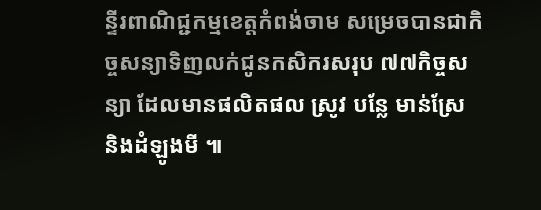ន្ទីរពាណិជ្ជកម្មខេត្តកំពង់ចាម សម្រេចបានជាកិច្ចសន្យាទិញលក់ជូនកសិករសរុប ៧៧កិច្ចសន្យា ដែលមានផលិតផល ស្រូវ បន្លែ មាន់ស្រែ និងដំឡូងមី ៕